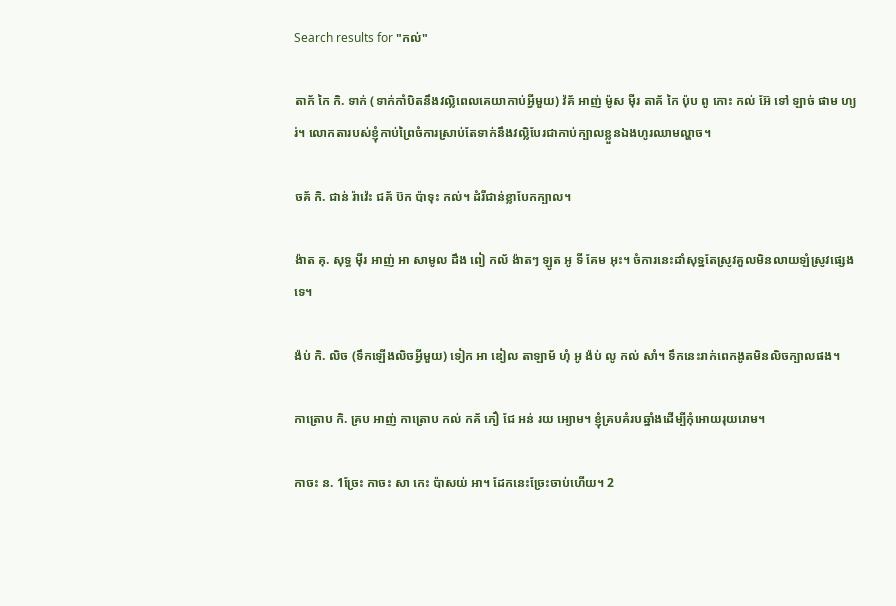Search results for "កល់"

តាក័ កៃ កិ. ទាក់ (ទាក់កាំបិតនឹងវល្លិពេលគេយាកាប់អ្វីមួយ) វ៉គ័ អាញ់ ម៉ូស ម៉ីរ តាគ័ កៃ ប៉ុប ពូ កោះ កល់ អ៊ែ ទៅ ឡាច់ ផាម ហ្យរ់។ លោកតារបស់ខ្ញុំកាប់ព្រៃចំការស្រាប់តែទាក់នឹងវល្លិបែរជាកាប់ក្បាលខ្លួនឯងហូរឈាមល្ហាច។

ចគ័ កិ. ជាន់ រ៉ាវ៉េះ ជគ័ ប៊ក ប៉ាទុះ កល់។ ដំរីជាន់ខ្លាបែកក្បាល។

ង៉ាត គុ. សុទ្ធ ម៉ីរ អាញ់ អា សាមូល ដឹង ពៀ កល័ ង៉ាតៗ ឡូត អូ ទី គែម អុះ។ ចំការនេះដាំសុទ្ឋតែស្រូវគួលមិនលាយឡំស្រូវផ្សេងទេ។

ង៉ប់ កិ. លិច (ទឹកឡើងលិចអ្វីមួយ) ទៀក អា ឌៀល តាឡាម័ ហុំ អូ ង៉ប់ លូ កល់ សាំ។ ទឹកនេះរាក់ពេកងូតមិនលិចក្បាលផង។

កាត្រោប កិ. គ្រប អាញ់ កាត្រោប កល់ កគ័ ភឿ ជែ អន់ រយ អ្យោម។ ខ្ញុំគ្របគំរបឆ្នាំងដើម្បីកុំអោយរុយរោម។

កាចះ ន. 1ច្រែះ កាចះ សា កេះ ប៉ាសយ់ អា។ ដែកនេះច្រែះចាប់ហើយ។ 2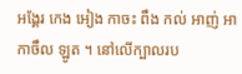អង្គែរ កេង អៀង កាចះ ពឹង កល់ អាញ់ អា កាចឹល ឡូត ។ នៅលើក្បាលរប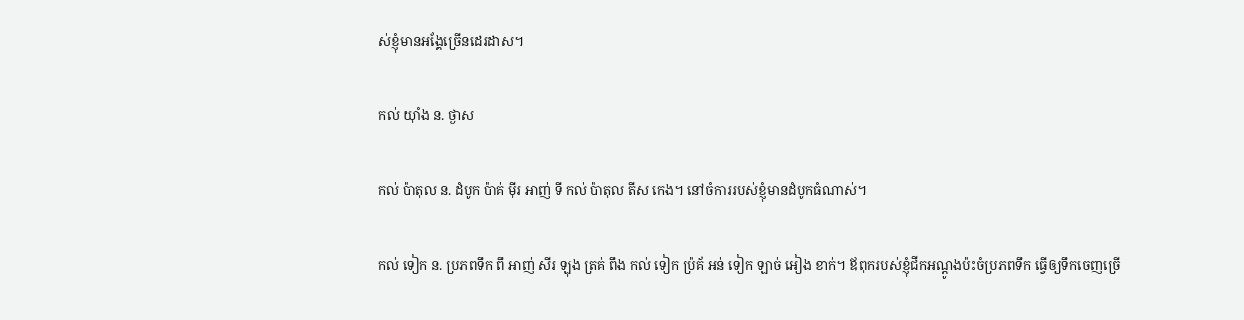ស់ខ្ញុំមានអង្គែច្រើនដេរដាស។

កល់ យ៉ាំង ន. ថ្ងាស

កល់ ប៉ាតុល ន. ដំបូក ប៉ាគ់ ម៉ីរ អាញ់ ទី កល់ ប៉ាតុល តីស កេង។ នៅចំការរបស់ខ្ញុំមានដំបូកធំណាស់។

កល់ ទៀក ន. ប្រភពទឹក ពឹ អាញ់ សីរ ឡុង ត្រគ់ ពឹង កល់ ទៀក ប៉្រគ័ អន់ ទៀក ឡាច់ អៀង ខាក់។ ឪពុករបស់ខ្ញុំជីកអណ្ដូងប៉ះចំប្រភពទឹក ធ្វើឲ្យទឹកចេញច្រើ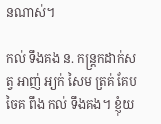នណាស់។

កល់ ទឹងគង ន. កន្ត្រកដាក់សត្វ អាញ់ អ្យក់ សៃម ត្រគ់ គែប ចៃគ ពឹង កល់ ទឹងគង។ ខ្ញុំយ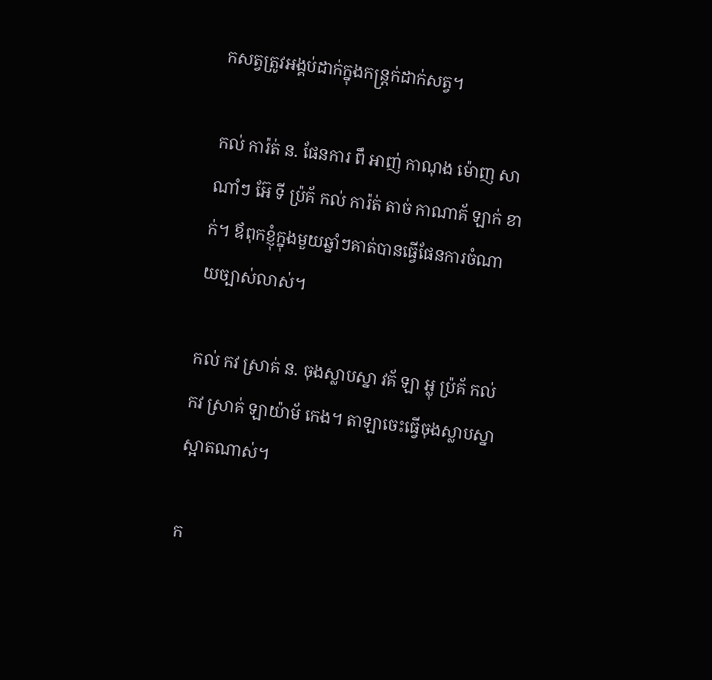កសត្វត្រូវអង្គប់ដាក់ក្នុងកន្ត្រក់ដាក់សត្វ។

កល់ ការ៉ត់ ន. ផែនការ ពឹ អាញ់ កាណុង ម៉ោញ សាណាំៗ អ៊ែ ទី ប៉្រគ័ កល់ ការ៉ត់ តាច់ កាណាគ័ ឡាក់ ខាក់។ ឪពុកខ្ញុំក្នុងមួយឆ្នាំៗគាត់បានធ្វើផែនការចំណាយច្បាស់លាស់។

កល់ កវ ស្រាគ់ ន. ចុងស្លាបស្នា វគ័ ឡា អ្លុ ប៉្រគ័ កល់ កវ ស្រាគ់ ឡាយ៉ាម័ កេង។ តាឡាចេះធ្វើចុងស្លាបស្នាស្អាតណាស់។

ក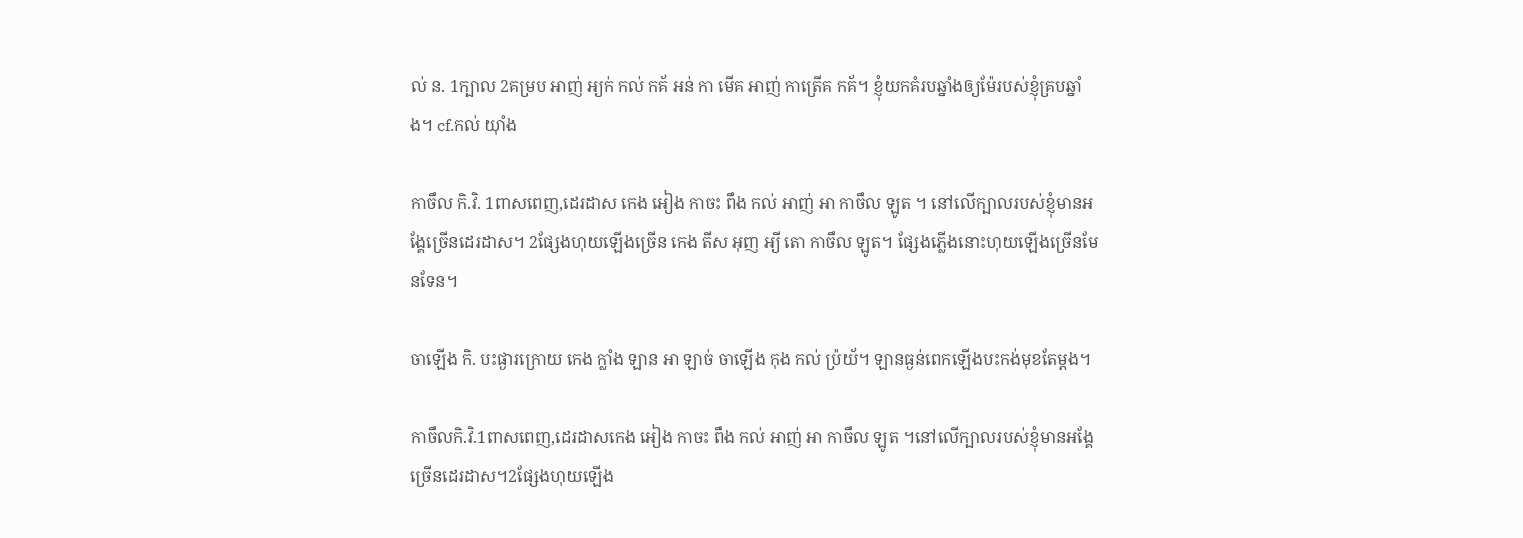ល់ ន. 1ក្បាល 2គម្រប អាញ់ អ្យក់ កល់ កគ័ អន់ កា មើគ អាញ់ កាត្រើគ កគ័។ ខ្ញុំយកគំរបឆ្នាំងឲ្យម៉ែរបស់ខ្ញុំគ្របឆ្នាំង។ cf.កល់ យ៉ាំង

កាចឹល កិ.វិ. 1ពាសពេញ,ដេរដាស កេង អៀង កាចះ ពឹង កល់ អាញ់ អា កាចឹល ឡូត ។ នៅលើក្បាលរបស់ខ្ញុំមានអង្គែច្រើនដេរដាស។ 2ផ្សែងហុយឡើងច្រើន កេង តីស អុញ អ្យី តោ កាចឹល ឡូត។ ផ្សែងភ្លើងនោះហុយឡើងច្រើនមែនទែន។

ចាឡើង កិ. បះផ្ងារក្រោយ កេង ក្លាំង ឡាន អា ឡាច់ ចាឡើង កុង កល់ ប៉្រយ័។ ឡានធ្ងន់ពេកឡើងបះកង់មុខតែម្តង។

កាចឹលកិ.វិ.1ពាសពេញ,ដេរដាសកេង អៀង កាចះ ពឹង កល់ អាញ់ អា កាចឹល ឡូត ។នៅលើក្បាលរបស់ខ្ញុំមានអង្គែច្រើនដេរដាស។2ផ្សែងហុយឡើង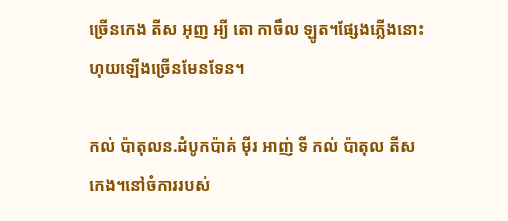ច្រើនកេង តីស អុញ អ្យី តោ កាចឹល ឡូត។ផ្សែងភ្លើងនោះហុយឡើងច្រើនមែនទែន។

កល់ ប៉ាតុលន.ដំបូកប៉ាគ់ ម៉ីរ អាញ់ ទី កល់ ប៉ាតុល តីស កេង។នៅចំការរបស់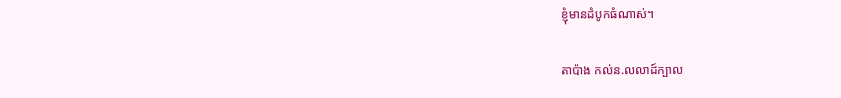ខ្ញុំមានដំបូកធំណាស់។

តាប៉ាង កល់ន.លលាដ៍ក្បាល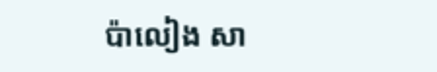ប៉ាលៀង សា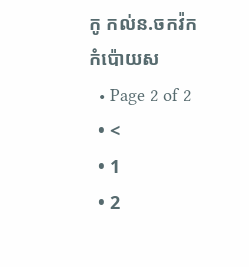កូ កល់ន.ចកវ៉កកំប៉ោយស
  • Page 2 of 2
  • <
  • 1
  • 2